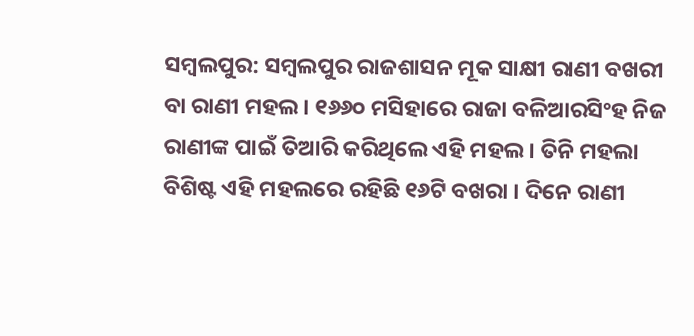ସମ୍ବଲପୁର: ସମ୍ବଲପୁର ରାଜଶାସନ ମୂକ ସାକ୍ଷୀ ରାଣୀ ବଖରୀ ବା ରାଣୀ ମହଲ । ୧୬୬୦ ମସିହାରେ ରାଜା ବଳିଆରସିଂହ ନିଜ ରାଣୀଙ୍କ ପାଇଁ ତିଆରି କରିଥିଲେ ଏହି ମହଲ । ତିନି ମହଲା ବିଶିଷ୍ଟ ଏହି ମହଲରେ ରହିଛି ୧୬ଟି ବଖରା । ଦିନେ ରାଣୀ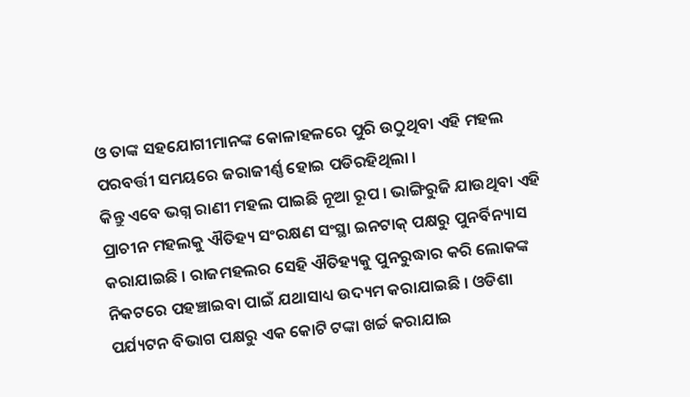ଓ ତାଙ୍କ ସହଯୋଗୀମାନଙ୍କ କୋଳାହଳରେ ପୁରି ଉଠୁଥିବା ଏହି ମହଲ ପରବର୍ତ୍ତୀ ସମୟରେ ଜରାଜୀର୍ଣ୍ଣ ହୋଇ ପଡିରହିଥିଲା ।
କିନ୍ତୁ ଏବେ ଭଗ୍ନ ରାଣୀ ମହଲ ପାଇଛି ନୂଆ ରୂପ । ଭାଙ୍ଗିରୁଜି ଯାଉଥିବା ଏହି ପ୍ରାଚୀନ ମହଲକୁ ଐତିହ୍ୟ ସଂରକ୍ଷଣ ସଂସ୍ଥା ଇନଟାକ୍ ପକ୍ଷରୁ ପୁନର୍ବିନ୍ୟାସ କରାଯାଇଛି । ରାଜମହଲର ସେହି ଐତିହ୍ୟକୁ ପୁନରୁଦ୍ଧାର କରି ଲୋକଙ୍କ ନିକଟରେ ପହଞ୍ଚାଇବା ପାଇଁ ଯଥାସାଧ୍ୟ ଉଦ୍ୟମ କରାଯାଇଛି । ଓଡିଶା ପର୍ଯ୍ୟଟନ ବିଭାଗ ପକ୍ଷରୁ ଏକ କୋଟି ଟଙ୍କା ଖର୍ଚ୍ଚ କରାଯାଇ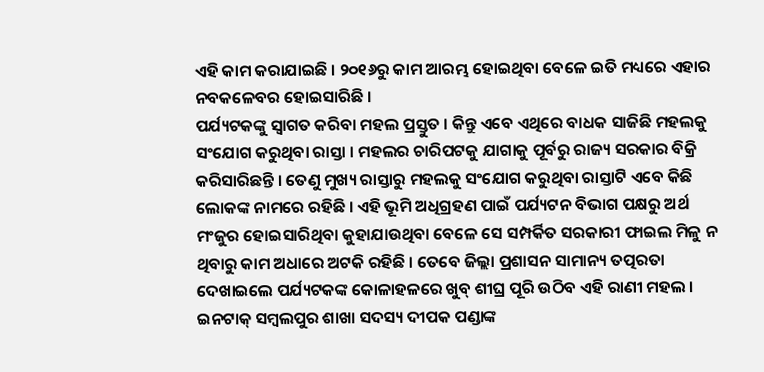ଏହି କାମ କରାଯାଇଛି । ୨୦୧୬ରୁ କାମ ଆରମ୍ଭ ହୋଇଥିବା ବେଳେ ଇତି ମଧ୍ୟରେ ଏହାର ନବକଳେବର ହୋଇସାରିଛି ।
ପର୍ଯ୍ୟଟକଙ୍କୁ ସ୍ୱାଗତ କରିବା ମହଲ ପ୍ରସ୍ତୁତ । କିନ୍ତୁ ଏବେ ଏଥିରେ ବାଧକ ସାଜିଛି ମହଲକୁ ସଂଯୋଗ କରୁଥିବା ରାସ୍ତା । ମହଲର ଚାରିପଟକୁ ଯାଗାକୁ ପୂର୍ବରୁ ରାଜ୍ୟ ସରକାର ବିକ୍ରି କରିସାରିଛନ୍ତି । ତେଣୁ ମୁଖ୍ୟ ରାସ୍ତାରୁ ମହଲକୁ ସଂଯୋଗ କରୁଥିବା ରାସ୍ତାଟି ଏବେ କିଛି ଲୋକଙ୍କ ନାମରେ ରହିଛି । ଏହି ଭୂମି ଅଧିଗ୍ରହଣ ପାଇଁ ପର୍ଯ୍ୟଟନ ବିଭାଗ ପକ୍ଷରୁ ଅର୍ଥ ମଂଜୁର ହୋଇସାରିଥିବା କୁହାଯାଉଥିବା ବେଳେ ସେ ସମ୍ପର୍କିତ ସରକାରୀ ଫାଇଲ ମିଳୁ ନ ଥିବାରୁ କାମ ଅଧାରେ ଅଟକି ରହିଛି । ତେବେ ଜିଲ୍ଲା ପ୍ରଶାସନ ସାମାନ୍ୟ ତତ୍ପରତା ଦେଖାଇଲେ ପର୍ଯ୍ୟଟକଙ୍କ କୋଳାହଳରେ ଖୁବ୍ ଶୀଘ୍ର ପୂରି ଉଠିବ ଏହି ରାଣୀ ମହଲ ।
ଇନଟାକ୍ ସମ୍ବଲପୁର ଶାଖା ସଦସ୍ୟ ଦୀପକ ପଣ୍ଡାଙ୍କ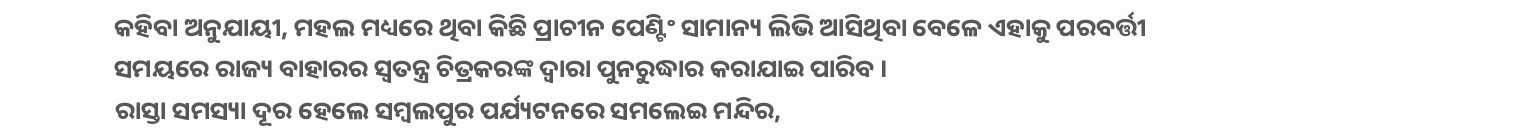କହିବା ଅନୁଯାୟୀ, ମହଲ ମଧ୍ୟରେ ଥିବା କିଛି ପ୍ରାଚୀନ ପେଣ୍ଟିଂ ସାମାନ୍ୟ ଲିଭି ଆସିଥିବା ବେଳେ ଏହାକୁ ପରବର୍ତ୍ତୀ ସମୟରେ ରାଜ୍ୟ ବାହାରର ସ୍ୱତନ୍ତ୍ର ଚିତ୍ରକରଙ୍କ ଦ୍ୱାରା ପୁନରୁଦ୍ଧାର କରାଯାଇ ପାରିବ ।
ରାସ୍ତା ସମସ୍ୟା ଦୂର ହେଲେ ସମ୍ବଲପୁର ପର୍ଯ୍ୟଟନରେ ସମଲେଇ ମନ୍ଦିର,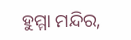ହୁମ୍ମା ମନ୍ଦିର,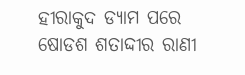ହୀରାକୁଦ ଡ୍ୟାମ ପରେ ଷୋଡଶ ଶତାଦ୍ଦୀର ରାଣୀ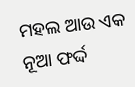ମହଲ ଆଉ ଏକ ନୂଆ ଫର୍ଦ୍ଦ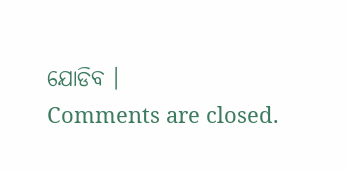ଯୋଡିବ ।
Comments are closed.